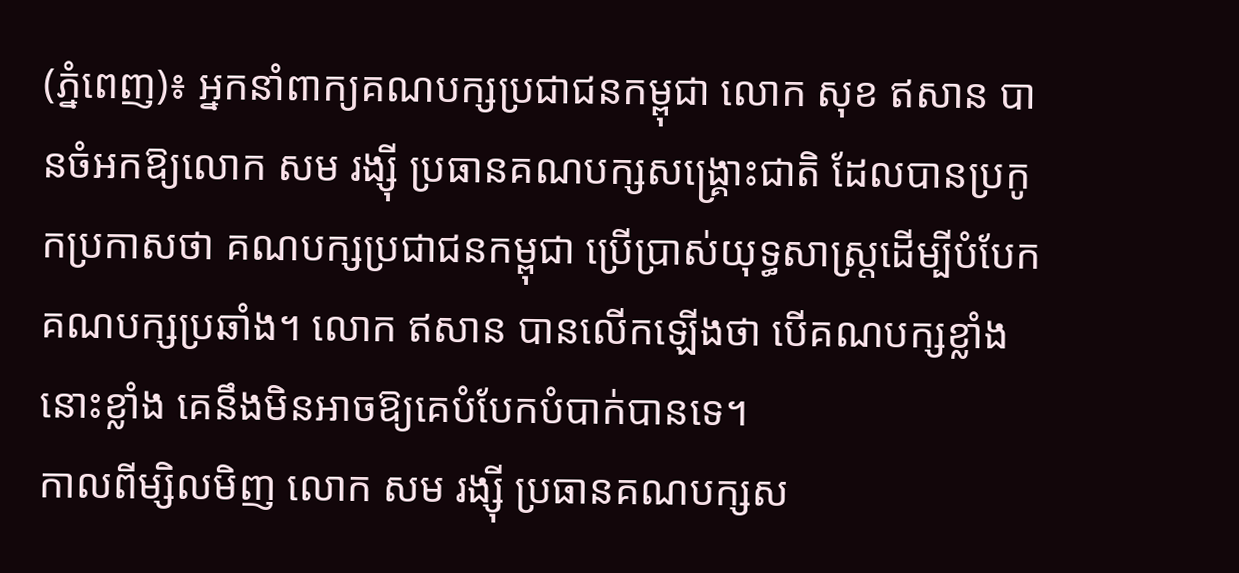(ភ្នំពេញ)៖ អ្នកនាំពាក្យគណបក្សប្រជាជនកម្ពុជា លោក សុខ ឥសាន បានចំអកឱ្យលោក សម រង្ស៊ី ប្រធានគណបក្សសង្រ្គោះជាតិ ដែលបានប្រកូកប្រកាសថា គណបក្សប្រជាជនកម្ពុជា ប្រើប្រាស់យុទ្ធសាស្រ្តដើម្បីបំបែកគណបក្សប្រឆាំង។ លោក ឥសាន បានលើកឡើងថា បើគណបក្សខ្លាំងនោះខ្លាំង គេនឹងមិនអាចឱ្យគេបំបែកបំបាក់បានទេ។
កាលពីម្សិលមិញ លោក សម រង្ស៊ី ប្រធានគណបក្សស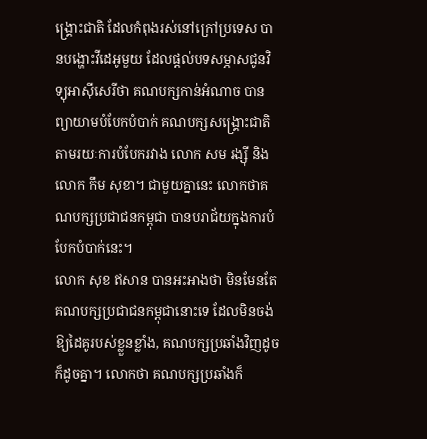ង្រ្គោះជាតិ ដែលកំពុងរស់នៅក្រៅប្រទេស បានបង្ហោះវីដេអូមួយ ដែលផ្តល់បទសម្ភាសជូនវិទ្យុអាស៊ីសេរីថា គណបក្សកាន់អំណាច បានព្យាយាមបំបែកបំបាក់ គណបក្សសង្រ្គោះជាតិ តាមរយៈការបំបែករវាង លោក សម រង្ស៊ី និង លោក កឹម សុខា។ ជាមួយគ្នានេះ លោកថាគណបក្សប្រជាជនកម្ពុជា បានបរាជ័យក្នុងការបំបែកបំបាក់នេះ។
លោក សុខ ឥសាន បានអះអាងថា មិនមែនតែគណបក្សប្រជាជនកម្ពុជានោះទេ ដែលមិនចង់ឱ្យដៃគូរបស់ខ្លួនខ្លាំង, គណបក្សប្រឆាំងវិញដូចក៏ដូចគ្នា។ លោកថា គណបក្សប្រឆាំងក៏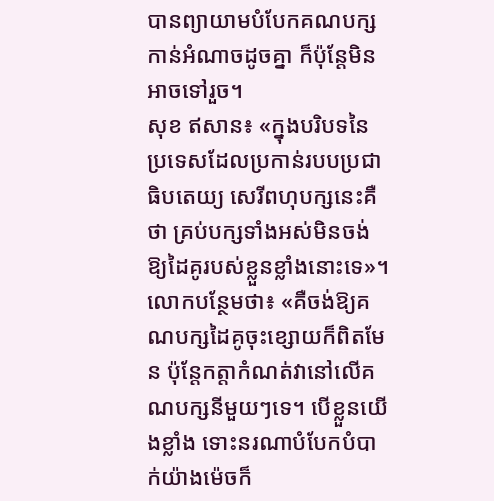បានព្យាយាមបំបែកគណបក្សកាន់អំណាចដូចគ្នា ក៏ប៉ុន្តែមិនអាចទៅរួច។
សុខ ឥសាន៖ «ក្នុងបរិបទនៃប្រទេសដែលប្រកាន់របបប្រជាធិបតេយ្យ សេរីពហុបក្សនេះគឺថា គ្រប់បក្សទាំងអស់មិនចង់ឱ្យដៃគូរបស់ខ្លួនខ្លាំងនោះទេ»។ លោកបន្ថែមថា៖ «គឺចង់ឱ្យគណបក្សដៃគូចុះខ្សោយក៏ពិតមែន ប៉ុន្តែកត្តាកំណត់វានៅលើគណបក្សនីមួយៗទេ។ បើខ្លួនយើងខ្លាំង ទោះនរណាបំបែកបំបាក់យ៉ាងម៉េចក៏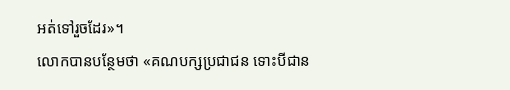អត់ទៅរួចដែរ»។
លោកបានបន្ថែមថា «គណបក្សប្រជាជន ទោះបីជាន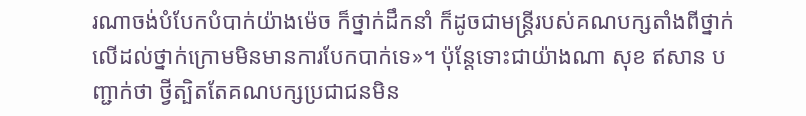រណាចង់បំបែកបំបាក់យ៉ាងម៉េច ក៏ថ្នាក់ដឹកនាំ ក៏ដូចជាមន្រ្តីរបស់គណបក្សតាំងពីថ្នាក់លើដល់ថ្នាក់ក្រោមមិនមានការបែកបាក់ទេ»។ ប៉ុន្តែទោះជាយ៉ាងណា សុខ ឥសាន បញ្ជាក់ថា ថ្វីត្បិតតែគណបក្សប្រជាជនមិន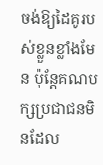ចង់ឱ្យដៃគូរបស់ខ្លួនខ្លាំងមែន ប៉ុន្តែគណបក្សប្រជាជនមិនដែល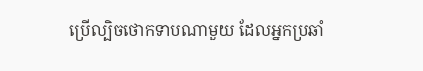ប្រើល្បិចថោកទាបណាមួយ ដែលអ្នកប្រឆាំ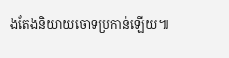ងតែងនិយាយចោទប្រកាន់ឡើយ៕